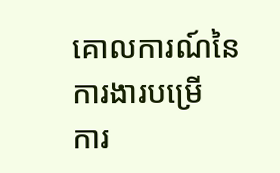គោលការណ៍នៃការងារបម្រើ
ការ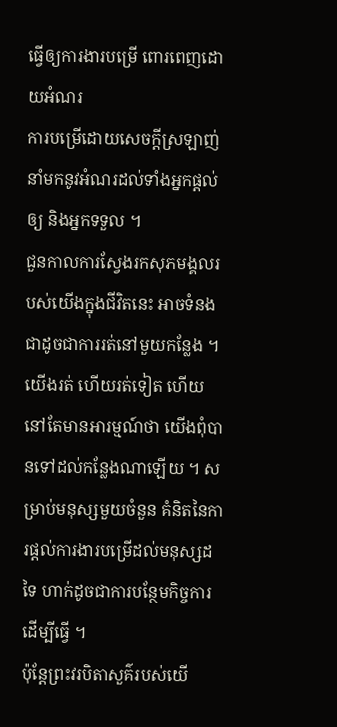ធ្វើឲ្យការងារបម្រើ ពោរពេញដោយអំណរ
ការបម្រើដោយសេចក្តីស្រឡាញ់នាំមកនូវអំណរដល់ទាំងអ្នកផ្ដល់ឲ្យ និងអ្នកទទួល ។
ជួនកាលការស្វែងរកសុភមង្គលរបស់យើងក្នុងជីវិតនេះ អាចទំនងជាដូចជាការរត់នៅមួយកន្លែង ។ យើងរត់ ហើយរត់ទៀត ហើយនៅតែមានអារម្មណ៍ថា យើងពុំបានទៅដល់កន្លែងណាឡើយ ។ សម្រាប់មនុស្សមួយចំនួន គំនិតនៃការផ្តល់ការងារបម្រើដល់មនុស្សដទៃ ហាក់ដូចជាការបន្ថែមកិច្ចការដើម្បីធ្វើ ។
ប៉ុន្តែព្រះវរបិតាសួគ៌របស់យើ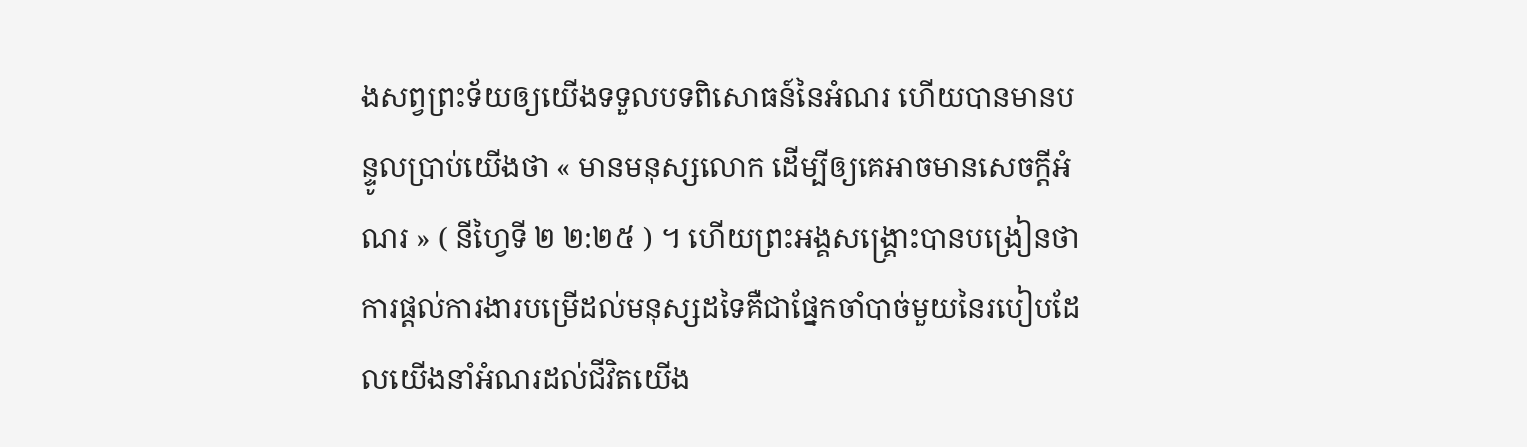ងសព្វព្រះទ័យឲ្យយើងទទួលបទពិសោធន៍នៃអំណរ ហើយបានមានបន្ទូលប្រាប់យើងថា « មានមនុស្សលោក ដើម្បីឲ្យគេអាចមានសេចក្ដីអំណរ » ( នីហ្វៃទី ២ ២:២៥ ) ។ ហើយព្រះអង្គសង្គ្រោះបានបង្រៀនថា ការផ្តល់ការងារបម្រើដល់មនុស្សដទៃគឺជាផ្នែកចាំបាច់មួយនៃរបៀបដែលយើងនាំអំណរដល់ជីវិតយើង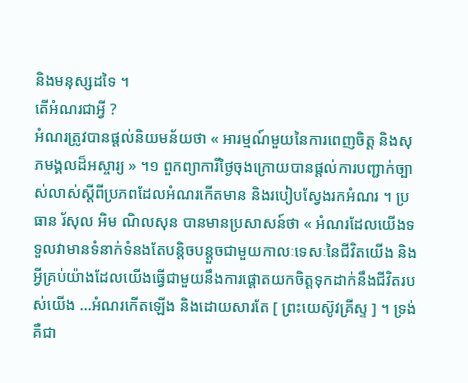និងមនុស្សដទៃ ។
តើអំណរជាអ្វី ?
អំណរត្រូវបានផ្តល់និយមន័យថា « អារម្មណ៍មួយនៃការពេញចិត្ត និងសុភមង្គលដ៏អស្ចារ្យ » ។១ ពួកព្យាការីថ្ងៃចុងក្រោយបានផ្តល់ការបញ្ជាក់ច្បាស់លាស់ស្តីពីប្រភពដែលអំណរកើតមាន និងរបៀបស្វែងរកអំណរ ។ ប្រធាន រ័សុល អិម ណិលសុន បានមានប្រសាសន៍ថា « អំណរដែលយើងទទួលវាមានទំនាក់ទំនងតែបន្តិចបន្តួចជាមួយកាលៈទេសៈនៃជីវិតយើង និងអ្វីគ្រប់យ៉ាងដែលយើងធ្វើជាមួយនឹងការផ្តោតយកចិត្តទុកដាក់នឹងជីវិតរបស់យើង …អំណរកើតឡើង និងដោយសារតែ [ ព្រះយេស៊ូវគ្រីស្ទ ] ។ ទ្រង់គឺជា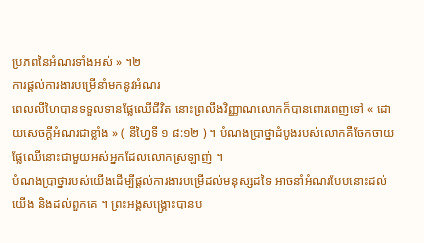ប្រភពនៃអំណរទាំងអស់ » ។២
ការផ្តល់ការងារបម្រើនាំមកនូវអំណរ
ពេលលីហៃបានទទួលទានផ្លែឈើជីវិត នោះព្រលឹងវិញ្ញាណលោកក៏បានពោរពេញទៅ « ដោយសេចក្តីអំណរជាខ្លាំង » ( នីហ្វៃទី ១ ៨:១២ ) ។ បំណងប្រាថ្នាដំបូងរបស់លោកគឺចែកចាយផ្លែឈើនោះជាមួយអស់អ្នកដែលលោកស្រឡាញ់ ។
បំណងប្រាថ្នារបស់យើងដើម្បីផ្តល់ការងារបម្រើដល់មនុស្សដទៃ អាចនាំអំណរបែបនោះដល់យើង និងដល់ពួកគេ ។ ព្រះអង្គសង្គ្រោះបានប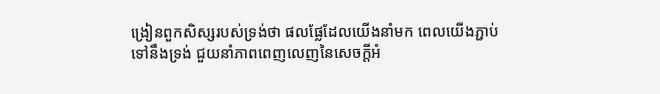ង្រៀនពួកសិស្សរបស់ទ្រង់ថា ផលផ្លែដែលយើងនាំមក ពេលយើងភ្ជាប់ទៅនឹងទ្រង់ ជួយនាំភាពពេញលេញនៃសេចក្ដីអំ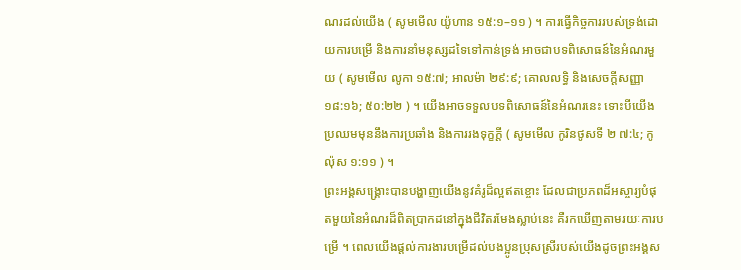ណរដល់យើង ( សូមមើល យ៉ូហាន ១៥:១–១១ ) ។ ការធ្វើកិច្ចការរបស់ទ្រង់ដោយការបម្រើ និងការនាំមនុស្សដទៃទៅកាន់ទ្រង់ អាចជាបទពិសោធន៍នៃអំណរមួយ ( សូមមើល លូកា ១៥:៧; អាលម៉ា ២៩:៩; គោលលទ្ធិ និងសេចក្ដីសញ្ញា ១៨:១៦; ៥០:២២ ) ។ យើងអាចទទួលបទពិសោធន៍នៃអំណរនេះ ទោះបីយើងប្រឈមមុននឹងការប្រឆាំង និងការរងទុក្ខក្តី ( សូមមើល កូរិនថូសទី ២ ៧:៤; កូល៉ុស ១:១១ ) ។
ព្រះអង្គសង្គ្រោះបានបង្ហាញយើងនូវគំរូដ៏ល្អឥតខ្ចោះ ដែលជាប្រភពដ៏អស្ចារ្យបំផុតមួយនៃអំណរដ៏ពិតប្រាកដនៅក្នុងជីវិតរមែងស្លាប់នេះ គឺរកឃើញតាមរយៈការបម្រើ ។ ពេលយើងផ្តល់ការងារបម្រើដល់បងប្អូនប្រុសស្រីរបស់យើងដូចព្រះអង្គស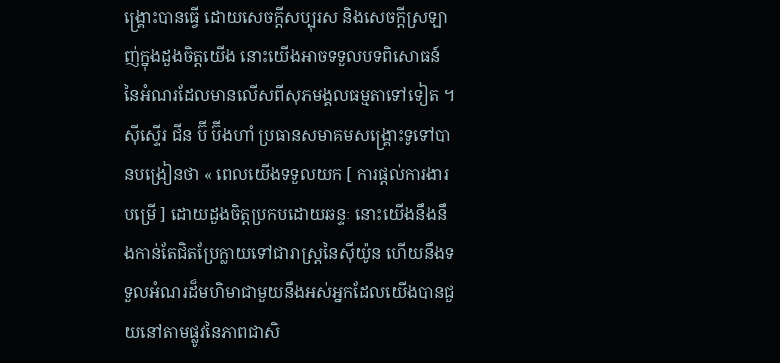ង្គ្រោះបានធ្វើ ដោយសេចក្តីសប្បុរស និងសេចក្តីស្រឡាញ់ក្នុងដួងចិត្តយើង នោះយើងអាចទទួលបទពិសោធន៍នៃអំណរដែលមានលើសពីសុភមង្គលធម្មតាទៅទៀត ។
ស៊ីស្ទើរ ជីន ប៊ី ប៊ីងហាំ ប្រធានសមាគមសង្គ្រោះទូទៅបានបង្រៀនថា « ពេលយើងទទួលយក [ ការផ្តល់ការងារបម្រើ ] ដោយដួងចិត្តប្រកបដោយឆន្ទៈ នោះយើងនឹងនឹងកាន់តែជិតប្រែក្លាយទៅជារាស្ត្រនៃស៊ីយ៉ូន ហើយនឹងទទួលអំណរដ៏មហិមាជាមួយនឹងអស់អ្នកដែលយើងបានជួយនៅតាមផ្លូវនៃភាពជាសិ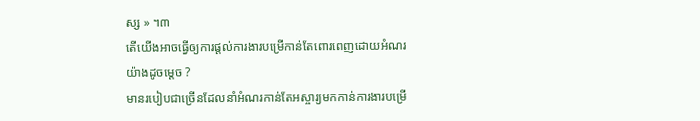ស្ស » ។៣
តើយើងអាចធ្វើឲ្យការផ្តល់ការងារបម្រើកាន់តែពោរពេញដោយអំណរយ៉ាងដូចម្តេច ?
មានរបៀបជាច្រើនដែលនាំអំណរកាន់តែអស្ចារ្យមកកាន់ការងារបម្រើ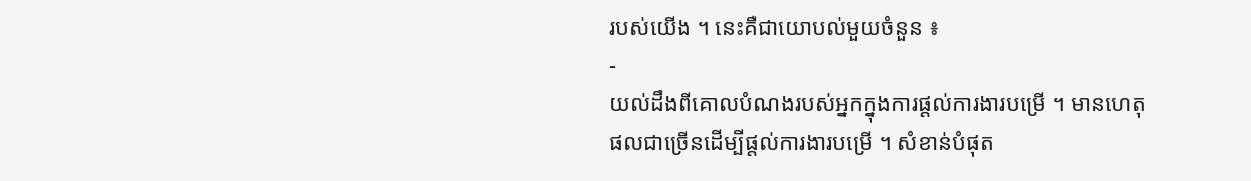របស់យើង ។ នេះគឺជាយោបល់មួយចំនួន ៖
-
យល់ដឹងពីគោលបំណងរបស់អ្នកក្នុងការផ្តល់ការងារបម្រើ ។ មានហេតុផលជាច្រើនដើម្បីផ្តល់ការងារបម្រើ ។ សំខាន់បំផុត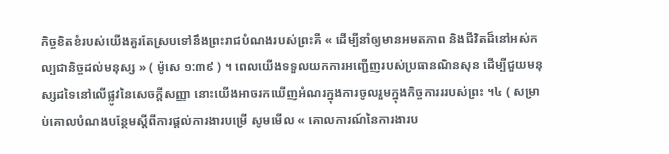កិច្ចខិតខំរបស់យើងគួរតែស្របទៅនឹងព្រះរាជបំណងរបស់ព្រះគឺ « ដើម្បីនាំឲ្យមានអមតភាព និងជីវិតដ៏នៅអស់កល្បជានិច្ចដល់មនុស្ស » ( ម៉ូសេ ១:៣៩ ) ។ ពេលយើងទទួលយកការអញ្ជើញរបស់ប្រធានណិនសុន ដើម្បីជួយមនុស្សដទៃនៅលើផ្លូវនៃសេចក្តីសញ្ញា នោះយើងអាចរកឃើញអំណរក្នុងការចូលរួមក្នុងកិច្ចការររបស់ព្រះ ។៤ ( សម្រាប់គោលបំណងបន្ថែមស្តីពីការផ្តល់ការងារបម្រើ សូមមើល « គោលការណ៍នៃការងារប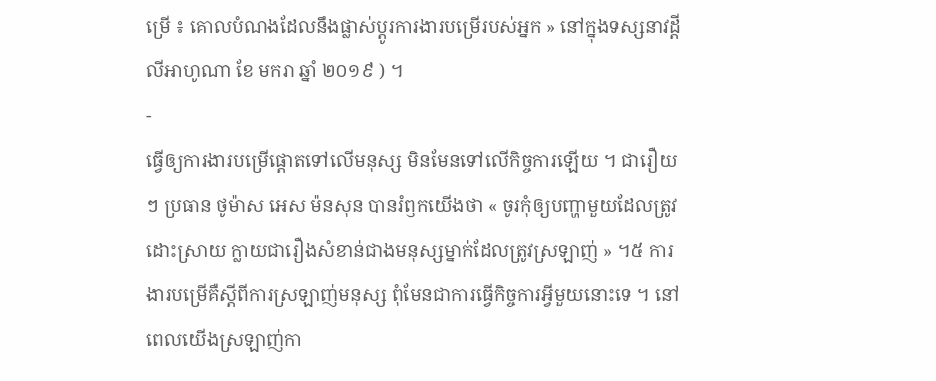ម្រើ ៖ គោលបំណងដែលនឹងផ្លាស់ប្តូរការងារបម្រើរបស់អ្នក » នៅក្នុងទស្សនាវដ្តី លីអាហូណា ខែ មករា ឆ្នាំ ២០១៩ ) ។
-
ធ្វើឲ្យការងារបម្រើផ្តោតទៅលើមនុស្ស មិនមែនទៅលើកិច្ចការឡើយ ។ ជារឿយៗ ប្រធាន ថូម៉ាស អេស ម៉នសុន បានរំឭកយើងថា « ចូរកុំឲ្យបញ្ហាមួយដែលត្រូវដោះស្រាយ ក្លាយជារឿងសំខាន់ជាងមនុស្សម្នាក់ដែលត្រូវស្រឡាញ់ » ។៥ ការងារបម្រើគឺស្តីពីការស្រឡាញ់មនុស្ស ពុំមែនជាការធ្វើកិច្ចការអ្វីមួយនោះទេ ។ នៅពេលយើងស្រឡាញ់កា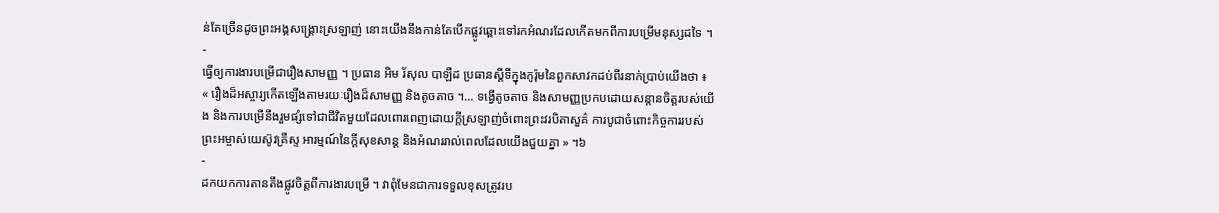ន់តែច្រើនដូចព្រះអង្គសង្គ្រោះស្រឡាញ់ នោះយើងនឹងកាន់តែបើកផ្លូវឆ្ពោះទៅរកអំណរដែលកើតមកពីការបម្រើមនុស្សដទៃ ។
-
ធ្វើឲ្យការងារបម្រើជារឿងសាមញ្ញ ។ ប្រធាន អិម រ័សុល បាឡឺដ ប្រធានស្ដីទីក្នុងកូរ៉ុមនៃពួកសាវកដប់ពីរនាក់ប្រាប់យើងថា ៖ « រឿងដ៏អស្ចារ្យកើតឡើងតាមរយៈរឿងដ៏សាមញ្ញ និងតូចតាច ។… ទង្វើតូចតាច និងសាមញ្ញប្រកបដោយសន្ដានចិត្តរបស់យើង និងការបម្រើនឹងរួមផ្សំទៅជាជីវិតមួយដែលពោរពេញដោយក្ដីស្រឡាញ់ចំពោះព្រះវរបិតាសួគ៌ ការបូជាចំពោះកិច្ចការរបស់ព្រះអម្ចាស់យេស៊ូវគ្រីស្ទ អារម្មណ៍នៃក្ដីសុខសាន្ដ និងអំណររាល់ពេលដែលយើងជួយគ្នា » ។៦
-
ដកយកការតានតឹងផ្លូវចិត្តពីការងារបម្រើ ។ វាពុំមែនជាការទទួលខុសត្រូវរប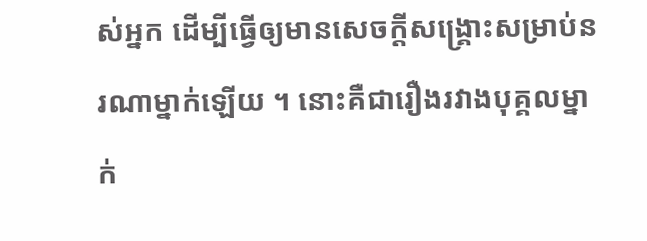ស់អ្នក ដើម្បីធ្វើឲ្យមានសេចក្តីសង្គ្រោះសម្រាប់នរណាម្នាក់ឡើយ ។ នោះគឺជារឿងរវាងបុគ្គលម្នាក់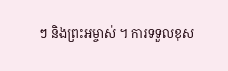ៗ និងព្រះអម្ចាស់ ។ ការទទួលខុស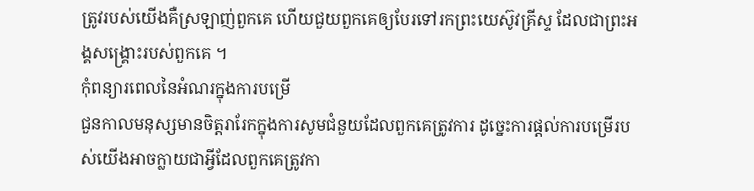ត្រូវរបស់យើងគឺស្រឡាញ់ពួកគេ ហើយជួយពួកគេឲ្យបែរទៅរកព្រះយេស៊ូវគ្រីស្ទ ដែលជាព្រះអង្គសង្គ្រោះរបស់ពួកគេ ។
កុំពន្យារពេលនៃអំណរក្នុងការបម្រើ
ជួនកាលមនុស្សមានចិត្តរារែកក្នុងការសូមជំនួយដែលពួកគេត្រូវការ ដូច្នេះការផ្តល់ការបម្រើរបស់យើងអាចក្លាយជាអ្វីដែលពួកគេត្រូវកា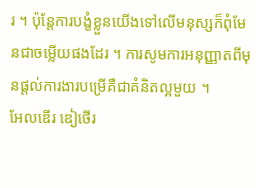រ ។ ប៉ុន្តែការបង្ខំខ្លួនយើងទៅលើមនុស្សក៏ពុំមែនជាចម្លើយផងដែរ ។ ការសូមការអនុញ្ញាតពីមុនផ្តល់ការងារបម្រើគឺជាគំនិតល្អមួយ ។
អែលឌើរ ឌៀថើរ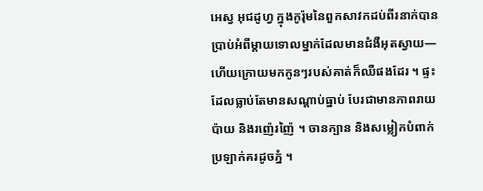អេស្វ អុជដូហ្វ ក្នុងកូរ៉ុមនៃពួកសាវកដប់ពីរនាក់បានប្រាប់អំពីម្តាយទោលម្នាក់ដែលមានជំងឺអុតស្វាយ—ហើយក្រោយមកកូនៗរបស់គាត់ក៏ឈឺផងដែរ ។ ផ្ទះដែលធ្លាប់តែមានសណ្ដាប់ធ្នាប់ បែរជាមានភាពរាយប៉ាយ និងរញ៉េរញ៉ៃ ។ ចានក្បាន និងសម្លៀកបំពាក់ប្រឡាក់គរដូចភ្នំ ។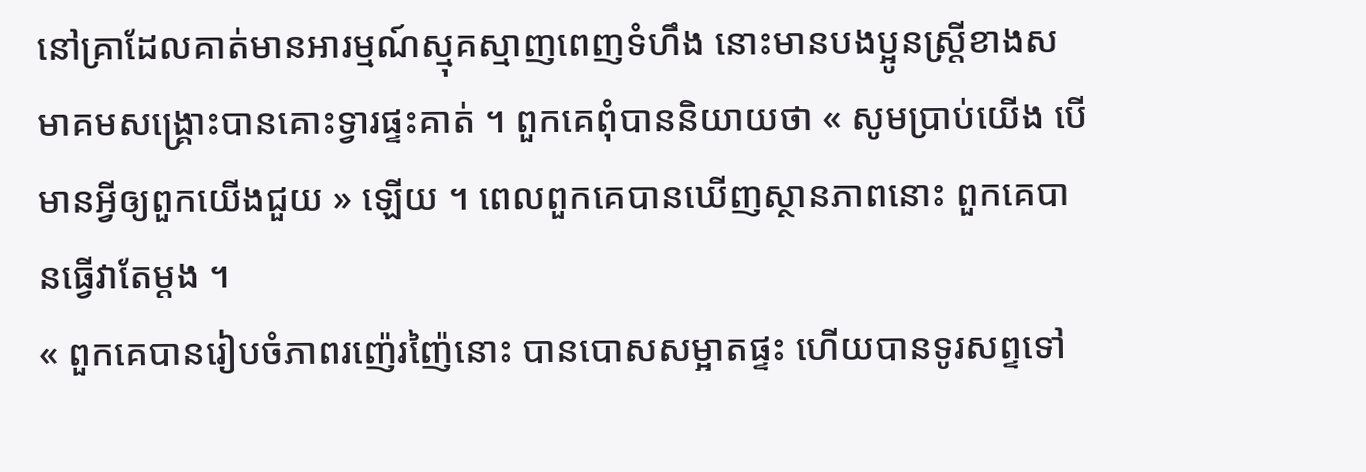នៅគ្រាដែលគាត់មានអារម្មណ៍ស្មុគស្មាញពេញទំហឹង នោះមានបងប្អូនស្ត្រីខាងសមាគមសង្គ្រោះបានគោះទ្វារផ្ទះគាត់ ។ ពួកគេពុំបាននិយាយថា « សូមប្រាប់យើង បើមានអ្វីឲ្យពួកយើងជួយ » ឡើយ ។ ពេលពួកគេបានឃើញស្ថានភាពនោះ ពួកគេបានធ្វើវាតែម្តង ។
« ពួកគេបានរៀបចំភាពរញ៉េរញ៉ៃនោះ បានបោសសម្អាតផ្ទះ ហើយបានទូរសព្ទទៅ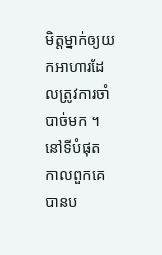មិត្តម្នាក់ឲ្យយកអាហារដែលត្រូវការចាំបាច់មក ។ នៅទីបំផុត កាលពួកគេបានប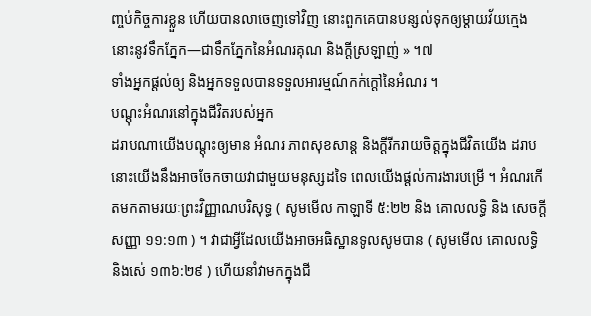ញ្ចប់កិច្ចការខ្លួន ហើយបានលាចេញទៅវិញ នោះពួកគេបានបន្សល់ទុកឲ្យម្ដាយវ័យក្មេងនោះនូវទឹកភ្នែក—ជាទឹកភ្នែកនៃអំណរគុណ និងក្ដីស្រឡាញ់ » ។៧
ទាំងអ្នកផ្តល់ឲ្យ និងអ្នកទទួលបានទទួលអារម្មណ៍កក់ក្តៅនៃអំណរ ។
បណ្តុះអំណរនៅក្នុងជីវិតរបស់អ្នក
ដរាបណាយើងបណ្តុះឲ្យមាន អំណរ ភាពសុខសាន្ត និងក្តីរីករាយចិត្តក្នុងជីវិតយើង ដរាបនោះយើងនឹងអាចចែកចាយវាជាមួយមនុស្សដទៃ ពេលយើងផ្តល់ការងារបម្រើ ។ អំណរកើតមកតាមរយៈព្រះវិញ្ញាណបរិសុទ្ធ ( សូមមើល កាឡាទី ៥:២២ និង គោលលទ្ធិ និង សេចក្ដីសញ្ញា ១១:១៣ ) ។ វាជាអ្វីដែលយើងអាចអធិស្ឋានទូលសូមបាន ( សូមមើល គោលលទ្ធិ និងសេ់ ១៣៦:២៩ ) ហើយនាំវាមកក្នុងជី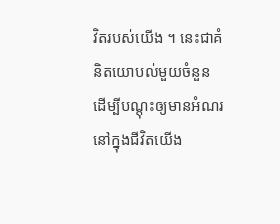វិតរបស់យើង ។ នេះជាគំនិតយោបល់មួយចំនួន ដើម្បីបណ្តុះឲ្យមានអំណរនៅក្នុងជីវិតយើង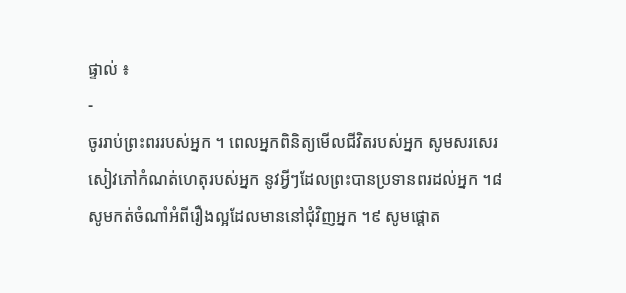ផ្ទាល់ ៖
-
ចូររាប់ព្រះពររបស់អ្នក ។ ពេលអ្នកពិនិត្យមើលជីវិតរបស់អ្នក សូមសរសេរសៀវភៅកំណត់ហេតុរបស់អ្នក នូវអ្វីៗដែលព្រះបានប្រទានពរដល់អ្នក ។៨ សូមកត់ចំណាំអំពីរឿងល្អដែលមាននៅជុំវិញអ្នក ។៩ សូមផ្តោត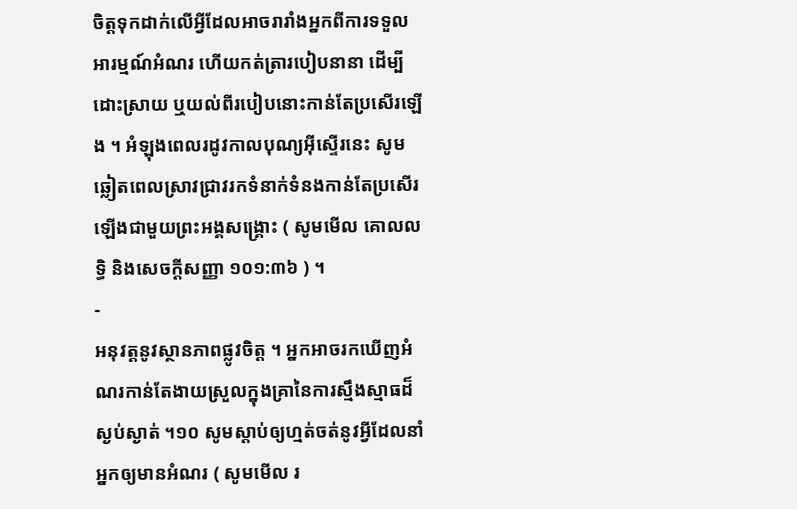ចិត្តទុកដាក់លើអ្វីដែលអាចរារាំងអ្នកពីការទទួលអារម្មណ៍អំណរ ហើយកត់ត្រារបៀបនានា ដើម្បីដោះស្រាយ ឬយល់ពីរបៀបនោះកាន់តែប្រសើរឡើង ។ អំឡុងពេលរដូវកាលបុណ្យអ៊ីស្ទើរនេះ សូមឆ្លៀតពេលស្រាវជ្រាវរកទំនាក់ទំនងកាន់តែប្រសើរឡើងជាមួយព្រះអង្គសង្គ្រោះ ( សូមមើល គោលលទ្ធិ និងសេចក្ដីសញ្ញា ១០១:៣៦ ) ។
-
អនុវត្តនូវស្ថានភាពផ្លូវចិត្ត ។ អ្នកអាចរកឃើញអំណរកាន់តែងាយស្រួលក្នុងគ្រានៃការស្មឹងស្មាធដ៏ស្ងប់ស្ងាត់ ។១០ សូមស្តាប់ឲ្យហ្មត់ចត់នូវអ្វីដែលនាំអ្នកឲ្យមានអំណរ ( សូមមើល រ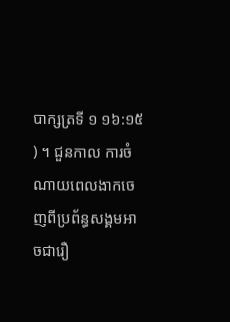បាក្សត្រទី ១ ១៦:១៥ ) ។ ជួនកាល ការចំណាយពេលងាកចេញពីប្រព័ន្ធសង្គមអាចជារឿ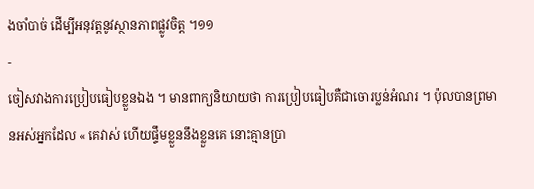ងចាំបាច់ ដើម្បីអនុវត្តនូវស្ថានភាពផ្លូវចិត្ត ។១១
-
ចៀសវាងការប្រៀបធៀបខ្លួនឯង ។ មានពាក្យនិយាយថា ការប្រៀបធៀបគឺជាចោរប្លន់អំណរ ។ ប៉ុលបានព្រមានអស់អ្នកដែល « គេវាស់ ហើយផ្ទឹមខ្លួននឹងខ្លួនគេ នោះគ្មានប្រា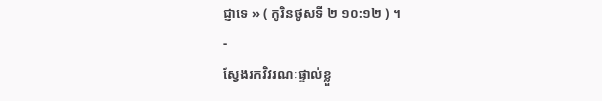ជ្ញាទេ » ( កូរិនថូសទី ២ ១០:១២ ) ។
-
ស្វែងរកវិវរណៈផ្ទាល់ខ្លួ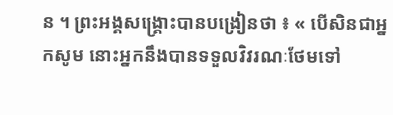ន ។ ព្រះអង្គសង្គ្រោះបានបង្រៀនថា ៖ « បើសិនជាអ្នកសូម នោះអ្នកនឹងបានទទួលវិវរណៈថែមទៅ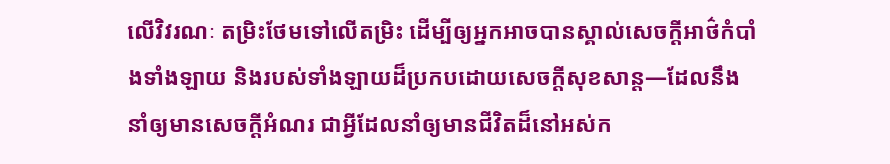លើវិវរណៈ តម្រិះថែមទៅលើតម្រិះ ដើម្បីឲ្យអ្នកអាចបានស្គាល់សេចក្ដីអាថ៌កំបាំងទាំងឡាយ និងរបស់ទាំងឡាយដ៏ប្រកបដោយសេចក្ដីសុខសាន្ត—ដែលនឹងនាំឲ្យមានសេចក្ដីអំណរ ជាអ្វីដែលនាំឲ្យមានជីវិតដ៏នៅអស់ក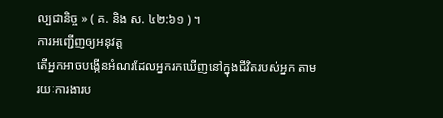ល្បជានិច្ច » ( គ. និង ស. ៤២:៦១ ) ។
ការអញ្ជើញឲ្យអនុវត្ត
តើអ្នកអាចបង្កើនអំណរដែលអ្នករកឃើញនៅក្នុងជីវិតរបស់អ្នក តាមរយៈការងារប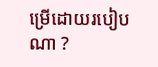ម្រើដោយរបៀបណា ?